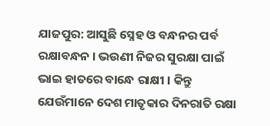ଯାଜପୁର: ଆସୁଛି ସ୍ନେହ ଓ ବନ୍ଧନର ପର୍ବ ରକ୍ଷାବନ୍ଧନ । ଭଉଣୀ ନିଜର ସୁରକ୍ଷା ପାଇଁ ଭାଇ ହାତରେ ବାନ୍ଧେ ରାକ୍ଷୀ । କିନ୍ତୁ ଯେଉଁମାନେ ଦେଶ ମାତୃକାର ଦିନରାତି ରକ୍ଷା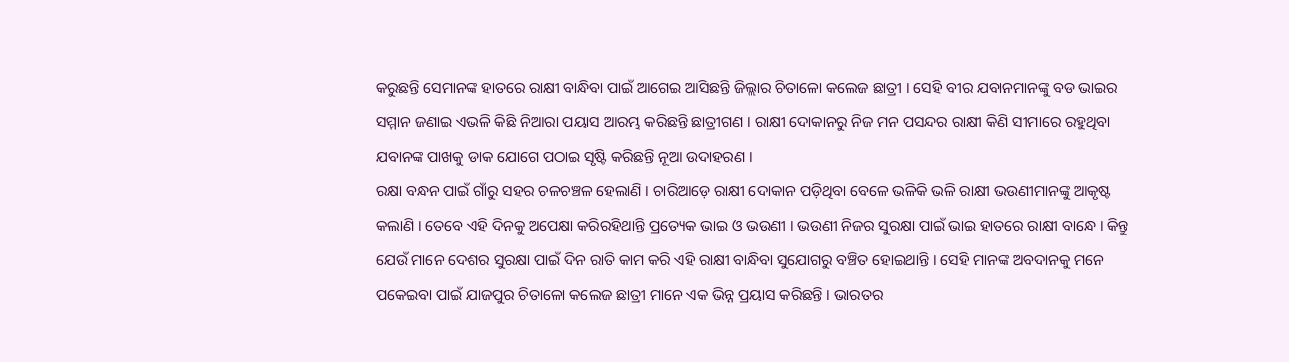କରୁଛନ୍ତି ସେମାନଙ୍କ ହାତରେ ରାକ୍ଷୀ ବାନ୍ଧିବା ପାଇଁ ଆଗେଇ ଆସିଛନ୍ତି ଜିଲ୍ଲାର ଚିତାଳୋ କଲେଜ ଛାତ୍ରୀ । ସେହି ବୀର ଯବାନମାନଙ୍କୁ ବଡ ଭାଇର ସମ୍ମାନ ଜଣାଇ ଏଭଳି କିଛି ନିଆରା ପୟାସ ଆରମ୍ଭ କରିଛନ୍ତି ଛାତ୍ରୀଗଣ । ରାକ୍ଷୀ ଦୋକାନରୁ ନିଜ ମନ ପସନ୍ଦର ରାକ୍ଷୀ କିଣି ସୀମାରେ ରହୁଥିବା ଯବାନଙ୍କ ପାଖକୁ ଡାକ ଯୋଗେ ପଠାଇ ସୃଷ୍ଟି କରିଛନ୍ତି ନୂଆ ଉଦାହରଣ ।
ରକ୍ଷା ବନ୍ଧନ ପାଇଁ ଗାଁରୁ ସହର ଚଳଚଞ୍ଚଳ ହେଲାଣି । ଚାରିଆଡ଼େ ରାକ୍ଷୀ ଦୋକାନ ପଡ଼ିଥିବା ବେଳେ ଭଳିକି ଭଳି ରାକ୍ଷୀ ଭଉଣୀମାନଙ୍କୁ ଆକୃଷ୍ଟ କଲାଣି । ତେବେ ଏହି ଦିନକୁ ଅପେକ୍ଷା କରିରହିଥାନ୍ତି ପ୍ରତ୍ୟେକ ଭାଇ ଓ ଭଉଣୀ । ଭଉଣୀ ନିଜର ସୁରକ୍ଷା ପାଇଁ ଭାଇ ହାତରେ ରାକ୍ଷୀ ବାନ୍ଧେ । କିନ୍ତୁ ଯେଉଁ ମାନେ ଦେଶର ସୁରକ୍ଷା ପାଇଁ ଦିନ ରାତି କାମ କରି ଏହି ରାକ୍ଷୀ ବାନ୍ଧିବା ସୁଯୋଗରୁ ବଞ୍ଚିତ ହୋଇଥାନ୍ତି । ସେହି ମାନଙ୍କ ଅବଦାନକୁ ମନେ ପକେଇବା ପାଇଁ ଯାଜପୁର ଚିତାଳୋ କଲେଜ ଛାତ୍ରୀ ମାନେ ଏକ ଭିନ୍ନ ପ୍ରୟାସ କରିଛନ୍ତି । ଭାରତର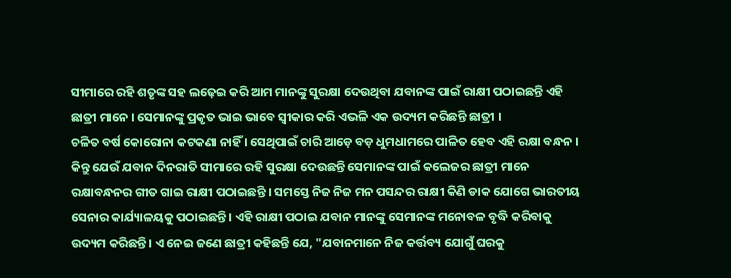ସୀମାରେ ରହି ଶତୃଙ୍କ ସହ ଲଢ଼େଇ କରି ଆମ ମାନଙ୍କୁ ସୁରକ୍ଷା ଦେଉଥିବା ଯବାନଙ୍କ ପାଇଁ ରାକ୍ଷୀ ପଠାଇଛନ୍ତି ଏହି ଛାତ୍ରୀ ମାନେ । ସେମାନଙ୍କୁ ପ୍ରକୃତ ଭାଇ ଭାବେ ସ୍ୱୀକାର କରି ଏଭଳି ଏକ ଉଦ୍ୟମ କରିଛନ୍ତି ଛାତ୍ରୀ ।
ଚଳିତ ବର୍ଷ କୋରୋନା କଟକଣା ନାହିଁ । ସେଥିପାଇଁ ଚାରି ଆଡ଼େ ବଡ଼ ଧୁମଧାମରେ ପାଳିତ ହେବ ଏହି ରକ୍ଷା ବନ୍ଧନ । କିନ୍ତୁ ଯେଉଁ ଯବାନ ଦିନରାତି ସୀମାରେ ରହି ସୁରକ୍ଷା ଦେଉଛନ୍ତି ସେମାନଙ୍କ ପାଇଁ କଲେଜର ଛାତ୍ରୀ ମାନେ ରକ୍ଷାବନ୍ଧନର ଗୀତ ଗାଇ ରାକ୍ଷୀ ପଠାଇଛନ୍ତି । ସମସ୍ତେ ନିଜ ନିଜ ମନ ପସନ୍ଦର ରାକ୍ଷୀ କିଣି ଡାକ ଯୋଗେ ଭାରତୀୟ ସେନାର କାର୍ଯ୍ୟାଳୟକୁ ପଠାଇଛନ୍ତି । ଏହି ରାକ୍ଷୀ ପଠାଇ ଯବାନ ମାନଙ୍କୁ ସେମାନଙ୍କ ମନୋବଳ ବୃଦ୍ଧି କରିବାକୁ ଉଦ୍ୟମ କରିଛନ୍ତି । ଏ ନେଇ ଜଣେ ଛାତ୍ରୀ କହିଛନ୍ତି ଯେ, "ଯବାନମାନେ ନିଜ କର୍ତ୍ତବ୍ୟ ଯୋଗୁଁ ଘରକୁ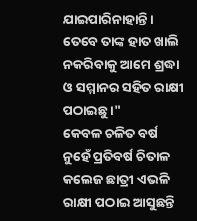ଯାଇପାରିନାହାନ୍ତି । ତେବେ ତାଙ୍କ ହାତ ଖାଲି ନକରିବାକୁ ଆମେ ଶ୍ରଦ୍ଧା ଓ ସମ୍ମାନର ସହିତ ରାକ୍ଷୀ ପଠାଇଛୁ ।"
କେବଳ ଚଳିତ ବର୍ଷ ନୁହେଁ ପ୍ରତିବର୍ଷ ଚିତାଳ କଲେଜ ଛାତ୍ରୀ ଏଭଳି ରାକ୍ଷୀ ପଠାଇ ଆସୁଛନ୍ତି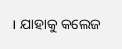। ଯାହାକୁ କଲେଜ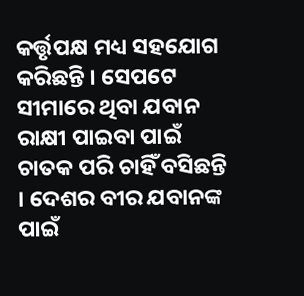କର୍ତ୍ତୃପକ୍ଷ ମଧ୍ୟ ସହଯୋଗ କରିଛନ୍ତି । ସେପଟେ ସୀମାରେ ଥିବା ଯବାନ ରାକ୍ଷୀ ପାଇବା ପାଇଁ ଚାତକ ପରି ଚାହିଁ ବସିଛନ୍ତି । ଦେଶର ବୀର ଯବାନଙ୍କ ପାଇଁ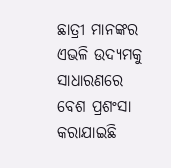ଛାତ୍ରୀ ମାନଙ୍କର ଏଭଳି ଉଦ୍ୟମକୁ ସାଧାରଣରେ ବେଶ ପ୍ରଶଂସା କରାଯାଇଛି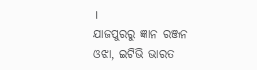।
ଯାଜପୁରରୁ ଜ୍ଞାନ ରଞ୍ଜନ ଓଝା, ଇଟିଭି ଭାରତ